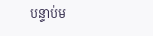បន្ទាប់ម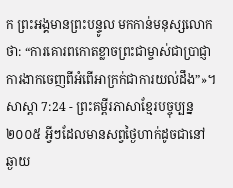ក ព្រះអង្គមានព្រះបន្ទូល មកកាន់មនុស្សលោកថា: “ការគោរពកោតខ្លាចព្រះជាម្ចាស់ជាប្រាជ្ញា ការងាកចេញពីអំពើអាក្រក់ជាការយល់ដឹង”»។
សាស្តា 7:24 - ព្រះគម្ពីរភាសាខ្មែរបច្ចុប្បន្ន ២០០៥ អ្វីៗដែលមានសព្វថ្ងៃហាក់ដូចជានៅឆ្ងាយ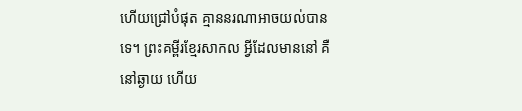ហើយជ្រៅបំផុត គ្មាននរណាអាចយល់បានទេ។ ព្រះគម្ពីរខ្មែរសាកល អ្វីដែលមាននៅ គឺនៅឆ្ងាយ ហើយ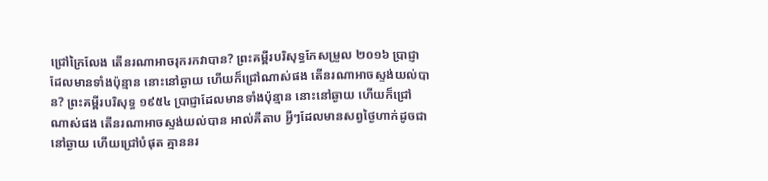ជ្រៅក្រៃលែង តើនរណាអាចរុករកវាបាន? ព្រះគម្ពីរបរិសុទ្ធកែសម្រួល ២០១៦ ប្រាជ្ញាដែលមានទាំងប៉ុន្មាន នោះនៅឆ្ងាយ ហើយក៏ជ្រៅណាស់ផង តើនរណាអាចស្ទង់យល់បាន? ព្រះគម្ពីរបរិសុទ្ធ ១៩៥៤ ប្រាជ្ញាដែលមានទាំងប៉ុន្មាន នោះនៅឆ្ងាយ ហើយក៏ជ្រៅណាស់ផង តើនរណាអាចស្ទង់យល់បាន អាល់គីតាប អ្វីៗដែលមានសព្វថ្ងៃហាក់ដូចជានៅឆ្ងាយ ហើយជ្រៅបំផុត គ្មាននរ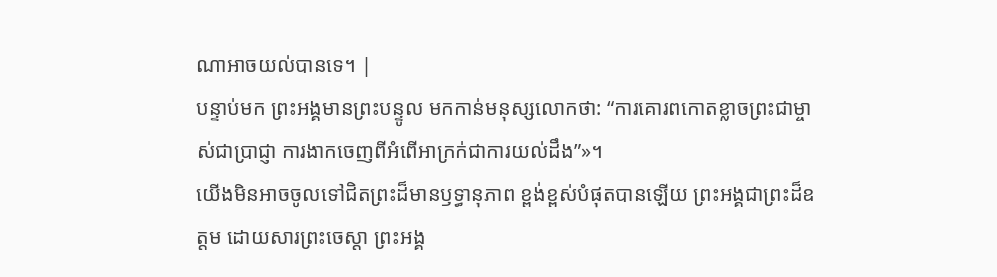ណាអាចយល់បានទេ។ |
បន្ទាប់មក ព្រះអង្គមានព្រះបន្ទូល មកកាន់មនុស្សលោកថា: “ការគោរពកោតខ្លាចព្រះជាម្ចាស់ជាប្រាជ្ញា ការងាកចេញពីអំពើអាក្រក់ជាការយល់ដឹង”»។
យើងមិនអាចចូលទៅជិតព្រះដ៏មានឫទ្ធានុភាព ខ្ពង់ខ្ពស់បំផុតបានឡើយ ព្រះអង្គជាព្រះដ៏ឧត្ដម ដោយសារព្រះចេស្ដា ព្រះអង្គ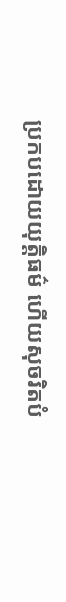ប្រកបដោយយុត្តិធម៌ ហើយសុចរិតបំ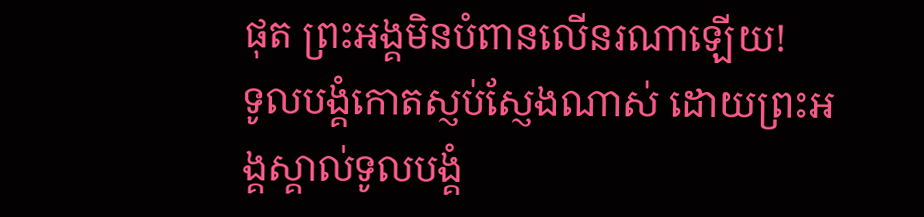ផុត ព្រះអង្គមិនបំពានលើនរណាឡើយ!
ទូលបង្គំកោតស្ញប់ស្ញែងណាស់ ដោយព្រះអង្គស្គាល់ទូលបង្គំ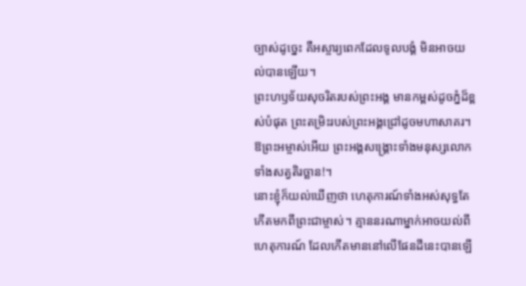ច្បាស់ដូច្នេះ គឺអស្ចារ្យពេកដែលទូលបង្គំ មិនអាចយល់បានឡើយ។
ព្រះហឫទ័យសុចរិតរបស់ព្រះអង្គ មានកម្ពស់ដូចភ្នំដ៏ខ្ពស់បំផុត ព្រះតម្រិះរបស់ព្រះអង្គជ្រៅដូចមហាសាគរ។ ឱព្រះអម្ចាស់អើយ ព្រះអង្គសង្គ្រោះទាំងមនុស្សលោក ទាំងសត្វតិរច្ឆាន!។
នោះខ្ញុំក៏យល់ឃើញថា ហេតុការណ៍ទាំងអស់សុទ្ធតែកើតមកពីព្រះជាម្ចាស់។ គ្មាននរណាម្នាក់អាចយល់ពីហេតុការណ៍ ដែលកើតមាននៅលើផែនដីនេះបានឡើ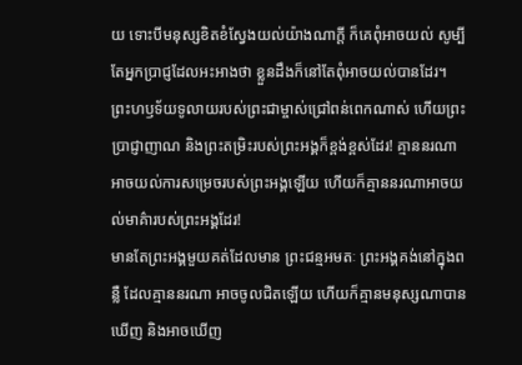យ ទោះបីមនុស្សខិតខំស្វែងយល់យ៉ាងណាក្ដី ក៏គេពុំអាចយល់ សូម្បីតែអ្នកប្រាជ្ញដែលអះអាងថា ខ្លួនដឹងក៏នៅតែពុំអាចយល់បានដែរ។
ព្រះហឫទ័យទូលាយរបស់ព្រះជាម្ចាស់ជ្រៅពន់ពេកណាស់ ហើយព្រះប្រាជ្ញាញាណ និងព្រះតម្រិះរបស់ព្រះអង្គក៏ខ្ពង់ខ្ពស់ដែរ! គ្មាននរណាអាចយល់ការសម្រេចរបស់ព្រះអង្គឡើយ ហើយក៏គ្មាននរណាអាចយល់មាគ៌ារបស់ព្រះអង្គដែរ!
មានតែព្រះអង្គមួយគត់ដែលមាន ព្រះជន្មអមតៈ ព្រះអង្គគង់នៅក្នុងពន្លឺ ដែលគ្មាននរណា អាចចូលជិតឡើយ ហើយក៏គ្មានមនុស្សណាបានឃើញ និងអាចឃើញ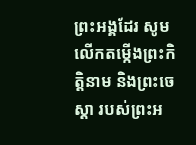ព្រះអង្គដែរ សូមលើកតម្កើងព្រះកិត្តិនាម និងព្រះចេស្ដា របស់ព្រះអ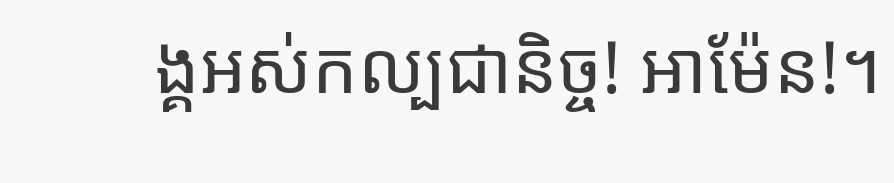ង្គអស់កល្បជានិច្ច! អាម៉ែន!។